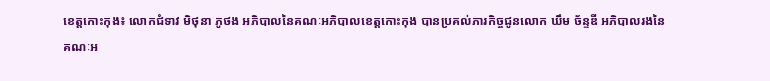ខេត្តកោះកុង៖ លោកជំទាវ មិថុនា ភូថង អភិបាលនៃគណៈអភិបាលខេត្តកោះកុង បានប្រគល់ភារកិច្ចជូនលោក ឃឹម ច័ន្ទឌី អភិបាលរងនៃគណៈអ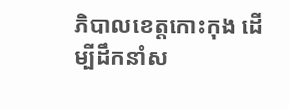ភិបាលខេត្តកោះកុង ដើម្បីដឹកនាំស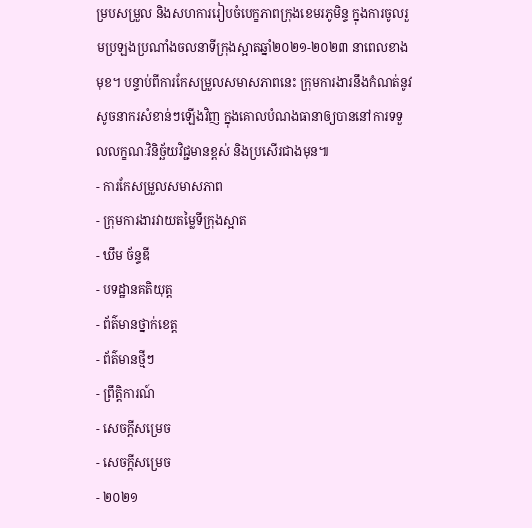ម្របសម្រួល និងសហការរៀបចំបេក្ខភាពក្រុងខេមរភូមិន្ទ ក្នុងការចូលរួមប្រឡងប្រណាំងចលនាទីក្រុងស្អាតឆ្នាំ២០២១-២០២៣ នាពេលខាងមុខ។ បន្ទាប់ពីការកែសម្រួលសមាសភាពនេះ ក្រុមការងារនឹងកំណត់នូវសូចនាករសំខាន់ៗឡើងវិញ ក្នុងគោលបំណងធានាឲ្យបាននៅការទទួលលក្ខណៈវិនិច្ឆ័យវិជ្ជមានខ្ពស់ និងប្រសើរជាងមុន៕
- ការកែសម្រួលសមាសភាព
- ក្រុមការងារវាយតម្លៃទីក្រុងស្អាត
- ឃឹម ច័ន្ទឌី
- បទដ្ឋានគតិយុត្ត
- ព័ត៌មានថ្នាក់ខេត្ត
- ព័ត៌មានថ្មីៗ
- ព្រឹត្តិការណ៍
- សេចក្តីសម្រេច
- សេចក្តីសម្រេច
- ២០២១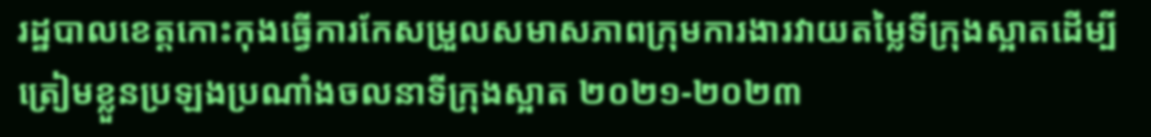រដ្ឋបាលខេត្តកោះកុងធ្វើការកែសម្រួលសមាសភាពក្រុមការងារវាយតម្លៃទីក្រុងស្អាតដើម្បីត្រៀមខ្លួនប្រឡងប្រណាំងចលនាទីក្រុងស្អាត ២០២១-២០២៣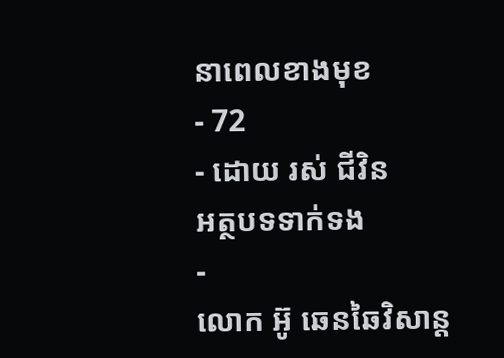នាពេលខាងមុខ
- 72
- ដោយ រស់ ជីវិន
អត្ថបទទាក់ទង
-
លោក អ៊ូ ឆេនឆៃវិសាន្ដ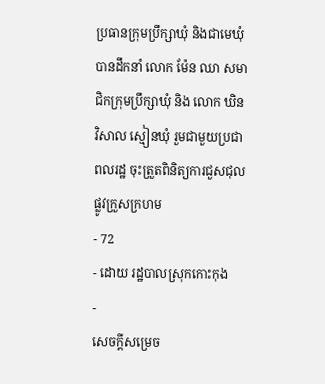ប្រធានក្រុមប្រឹក្សាឃុំ និងជាមេឃុំ បានដឹកនាំ លោក ម៉ែន ឈា សមាជិកក្រុមប្រឹក្សាឃុំ និង លោក ឃិន វិសាល ស្មៀនឃុំ រួមជាមួយប្រជាពលរដ្ឋ ចុះត្រួតពិនិត្យការជួសជុលផ្លូវក្រួសក្រហម
- 72
- ដោយ រដ្ឋបាលស្រុកកោះកុង
-
សេចក្តីសម្រេច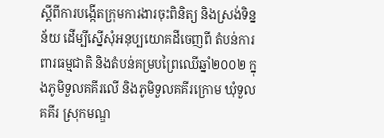ស្តីពីការបង្កើតក្រុមការងារចុះពិនិត្យ និងស្រង់ទិន្នន័យ ដើម្បីស្នើសុំអនុប្បយោគដីចេញពី តំបន់ការពារធម្មជាតិ និងតំបន់គម្របព្រៃឈើឆ្នាំ២០០២ ក្នុងភូមិទួលគគីរលើ និងភូមិទួលគគីរក្រោម ឃុំទួលគគីរ ស្រុកមណ្ឌ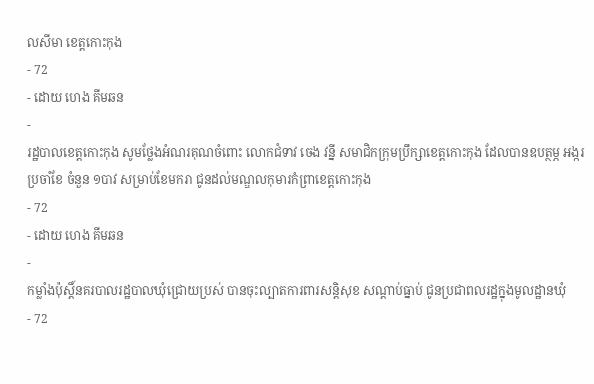លសីមា ខេត្តកោះកុង
- 72
- ដោយ ហេង គីមឆន
-
រដ្ឋបាលខេត្តកោះកុង សូមថ្លែងអំណរគុណចំពោះ លោកជំទាវ ចេង វន្នី សមាជិកក្រុមប្រឹក្សាខេត្តកោះកុង ដែលបានឧបត្ថម្ភ អង្ករប្រចាំខែ ចំនួន ១បាវ សម្រាប់ខែមករា ជូនដល់មណ្ឌលកុមារកំព្រាខេត្តកោះកុង
- 72
- ដោយ ហេង គីមឆន
-
កម្លាំងប៉ុស្តិ៍នគរបាលរដ្ឋបាលឃុំជ្រោយប្រស់ បានចុះល្បាតការពារសន្តិសុខ សណ្តាប់ធ្នាប់ ជូនប្រជាពលរដ្ឋក្នុងមូលដ្ឋានឃុំ
- 72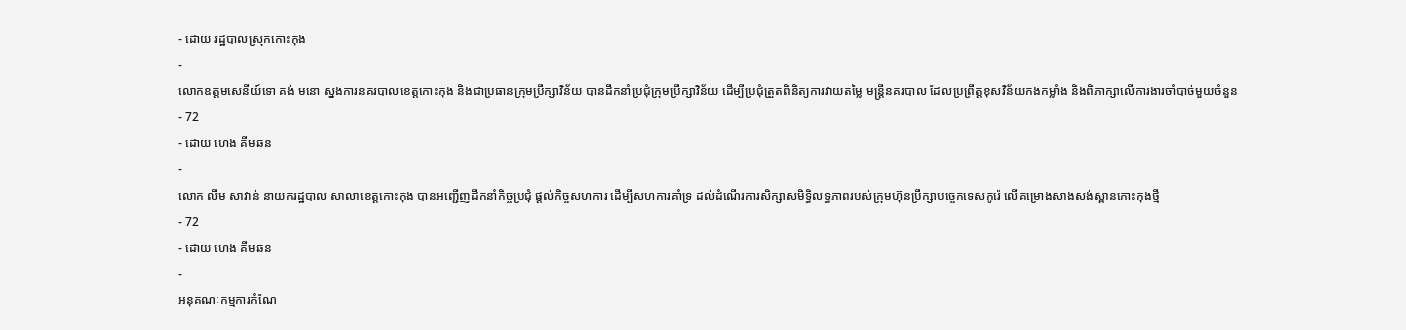- ដោយ រដ្ឋបាលស្រុកកោះកុង
-
លោកឧត្តមសេនីយ៍ទោ គង់ មនោ ស្នងការនគរបាលខេត្តកោះកុង និងជាប្រធានក្រុមប្រឹក្សាវិន័យ បានដឹកនាំប្រជុំក្រុមប្រឹក្សាវិន័យ ដើម្បីប្រជុំត្រួតពិនិត្យការវាយតម្លៃ មន្ត្រីនគរបាល ដែលប្រព្រឹត្តខុសវិន័យកងកម្លាំង និងពិភាក្សាលើការងារចាំបាច់មួយចំនួន
- 72
- ដោយ ហេង គីមឆន
-
លោក លឹម សាវាន់ នាយករដ្ឋបាល សាលាខេត្តកោះកុង បានអញ្ជើញដឹកនាំកិច្ចប្រជុំ ផ្តល់កិច្ចសហការ ដើម្បីសហការគាំទ្រ ដល់ដំណើរការសិក្សាសមិទ្ធិលទ្ធភាពរបស់ក្រុមហ៊ុនប្រឹក្សាបច្ចេកទេសកូរ៉េ លើគម្រោងសាងសង់ស្ពានកោះកុងថ្មី
- 72
- ដោយ ហេង គីមឆន
-
អនុគណៈកម្មការកំណែ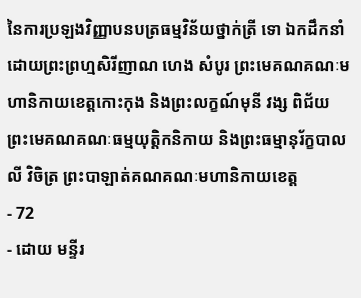នៃការប្រឡងវិញ្ញាបនបត្រធម្មវិន័យថ្នាក់ត្រី ទោ ឯកដឹកនាំដោយព្រះព្រហ្មសិរីញាណ ហេង សំបូរ ព្រះមេគណគណៈមហានិកាយខេត្តកោះកុង និងព្រះលក្ខណ៍មុនី វង្ស ពិជ័យ ព្រះមេគណគណៈធម្មយុត្តិកនិកាយ និងព្រះធម្មានុរ័ក្ខបាល លី វិចិត្រ ព្រះបាឡាត់គណគណៈមហានិកាយខេត្ត
- 72
- ដោយ មន្ទីរ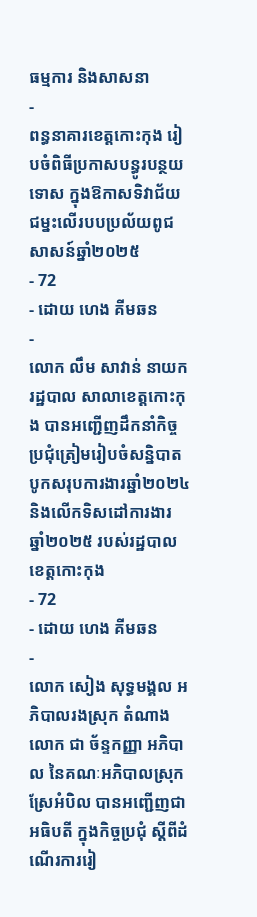ធម្មការ និងសាសនា
-
ពន្ធនាគារខេត្តកោះកុង រៀបចំពិធីប្រកាសបន្ធូរបន្ថយទោស ក្នុងឱកាសទិវាជ័យជម្នះលើរបបប្រល័យពូជសាសន៍ឆ្នាំ២០២៥
- 72
- ដោយ ហេង គីមឆន
-
លោក លឹម សាវាន់ នាយករដ្ឋបាល សាលាខេត្តកោះកុង បានអញ្ជើញដឹកនាំកិច្ចប្រជុំត្រៀមរៀបចំសន្និបាតបូកសរុបការងារឆ្នាំ២០២៤ និងលើកទិសដៅការងារ ឆ្នាំ២០២៥ របស់រដ្ឋបាលខេត្តកោះកុង
- 72
- ដោយ ហេង គីមឆន
-
លោក សៀង សុទ្ធមង្គល អភិបាលរងស្រុក តំណាងលោក ជា ច័ន្ទកញ្ញា អភិបាល នៃគណៈអភិបាលស្រុកស្រែអំបិល បានអញ្ជើញជា អធិបតី ក្នុងកិច្ចប្រជុំ ស្តីពីដំណើរការរៀ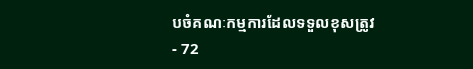បចំគណៈកម្មការដែលទទួលខុសត្រូវ
- 72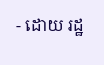- ដោយ រដ្ឋ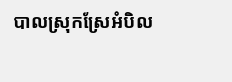បាលស្រុកស្រែអំបិល